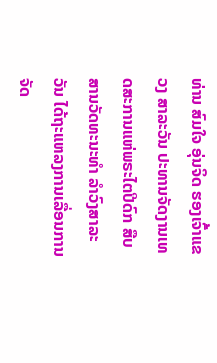ທ່ານ ສົມໃຈ ອຸ່ນຈິດ ຮອງເຈົ້າແຂວງ ສາລະວັນ ປະທານຈັດງານເທດສະການແຫ່ພຣະໄຕປີດົກ ສືບສານວັດທະນະທຳ ລຳວົງສາລະວັນ ໄດ້ຖະແຫລງການເລື່ອນການຈັດ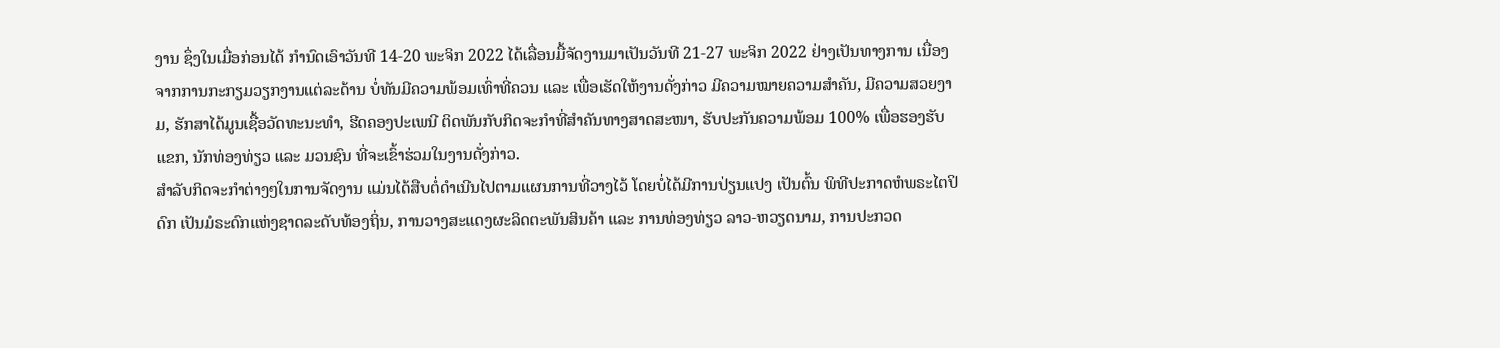ງານ ຊຶ່ງໃນເມື່ອກ່ອນໄດ້ ກຳນົດເອົາວັນທີ 14-20 ພະຈິກ 2022 ໄດ້ເລື່ອນມື້ຈັດງານມາເປັນວັນທີ 21-27 ພະຈິກ 2022 ຢ່າງເປັນທາງການ ເນື່ອງຈາກການກະກຽມວຽກງານແຕ່ລະດ້ານ ບໍ່ທັນມີຄວາມພ້ອມເທົ່າທີ່ຄວນ ແລະ ເພື່ອເຮັດໃຫ້ງານດັ່ງກ່າວ ມີຄວາມໝາຍຄວາມສຳຄັນ, ມີຄວາມສວຍງາມ, ຮັກສາໄດ້ມູນເຊື້ອວັດທະນະທຳ, ຮີດຄອງປະເພນີ ຕິດພັນກັບກິດຈະກຳທີ່ສຳຄັນທາງສາດສະໜາ, ຮັບປະກັນຄວາມພ້ອມ 100% ເພື່ອຮອງຮັບແຂກ, ນັກທ່ອງທ່ຽວ ແລະ ມວນຊົນ ທີ່ຈະເຂົ້າຮ່ວມໃນງານດັ່ງກ່າວ.
ສຳລັບກິດຈະກຳຕ່າງໆໃນການຈັດງານ ແມ່ນໄດ້ສືບຕໍ່ດຳເນີນໄປຕາມແຜນການທີ່ວາງໄວ້ ໂດຍບໍ່ໄດ້ມີການປ່ຽນແປງ ເປັນຕົ້ນ ພິທີປະກາດຫໍພຣະໄຕປິດົກ ເປັນມໍຣະດົກແຫ່ງຊາດລະດັບທ້ອງຖິ່ນ, ການວາງສະແດງຜະລິດຕະພັນສິນຄ້າ ແລະ ການທ່ອງທ່ຽວ ລາວ-ຫວຽດນາມ, ການປະກວດ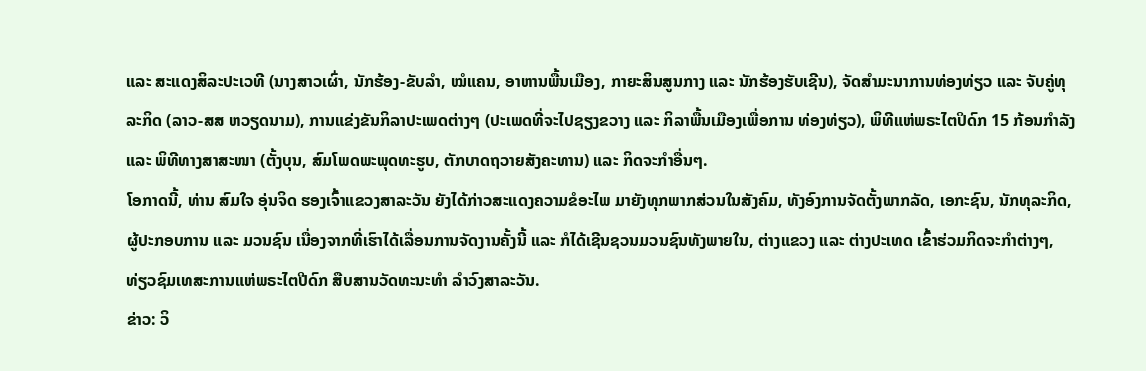ແລະ ສະແດງສິລະປະເວທີ (ນາງສາວເຜົ່າ, ນັກຮ້ອງ-ຂັບລຳ, ໝໍແຄນ, ອາຫານພື້ນເມືອງ, ກາຍະສິນສູນກາງ ແລະ ນັກຮ້ອງຮັບເຊີນ), ຈັດສໍາມະນາການທ່ອງທ່ຽວ ແລະ ຈັບຄູ່ທຸລະກິດ (ລາວ-ສສ ຫວຽດນາມ), ການແຂ່ງຂັນກິລາປະເພດຕ່າງໆ (ປະເພດທີ່ຈະໄປຊຽງຂວາງ ແລະ ກິລາພື້ນເມືອງເພື່ອການ ທ່ອງທ່ຽວ), ພິທີແຫ່ພຣະໄຕປິດົກ 15 ກ້ອນກຳລັງ ແລະ ພິທີທາງສາສະໜາ (ຕັ້ງບຸນ, ສົມໂພດພະພຸດທະຮູບ, ຕັກບາດຖວາຍສັງຄະທານ) ແລະ ກິດຈະກຳອື່ນໆ.
ໂອກາດນີ້, ທ່ານ ສົມໃຈ ອຸ່ນຈິດ ຮອງເຈົ້າແຂວງສາລະວັນ ຍັງໄດ້ກ່າວສະແດງຄວາມຂໍອະໄພ ມາຍັງທຸກພາກສ່ວນໃນສັງຄົມ, ທັງອົງການຈັດຕັ້ງພາກລັດ, ເອກະຊົນ, ນັກທຸລະກິດ, ຜູ້ປະກອບການ ແລະ ມວນຊົນ ເນື່ອງຈາກທີ່ເຮົາໄດ້ເລື່ອນການຈັດງານຄັ້ງນີ້ ແລະ ກໍໄດ້ເຊີນຊວນມວນຊົນທັງພາຍໃນ, ຕ່າງແຂວງ ແລະ ຕ່າງປະເທດ ເຂົ້າຮ່ວມກິດຈະກຳຕ່າງໆ, ທ່ຽວຊົມເທສະການແຫ່ພຣະໄຕປີດົກ ສືບສານວັດທະນະທຳ ລຳວົງສາລະວັນ.
ຂ່າວ: ວິ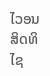ໄວອນ ສິດທິໄຊ